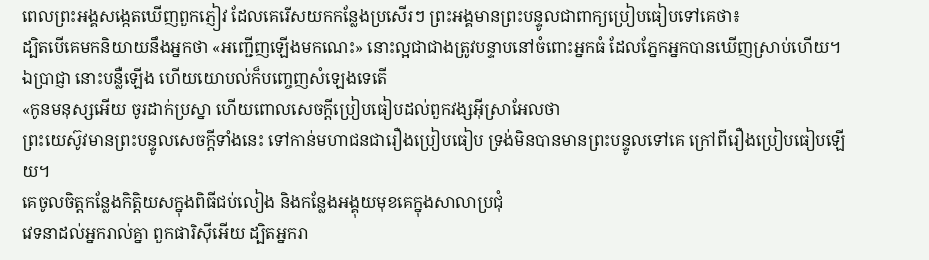ពេលព្រះអង្គសង្កេតឃើញពួកភ្ញៀវ ដែលគេរើសយកកន្លែងប្រសើរៗ ព្រះអង្គមានព្រះបន្ទូលជាពាក្យប្រៀបធៀបទៅគេថា៖
ដ្បិតបើគេមកនិយាយនឹងអ្នកថា «អញ្ជើញឡើងមកណេះ» នោះល្អជាជាងត្រូវបន្ទាបនៅចំពោះអ្នកធំ ដែលភ្នែកអ្នកបានឃើញស្រាប់ហើយ។
ឯប្រាជ្ញា នោះបន្លឺឡើង ហើយយោបល់ក៏បញ្ចេញសំឡេងទេតើ
«កូនមនុស្សអើយ ចូរដាក់ប្រស្នា ហើយពោលសេចក្ដីប្រៀបធៀបដល់ពួកវង្សអ៊ីស្រាអែលថា
ព្រះយេស៊ូវមានព្រះបន្ទូលសេចក្តីទាំងនេះ ទៅកាន់មហាជនជារឿងប្រៀបធៀប ទ្រង់មិនបានមានព្រះបន្ទូលទៅគេ ក្រៅពីរឿងប្រៀបធៀបឡើយ។
គេចូលចិត្តកន្លែងកិត្តិយសក្នុងពិធីជប់លៀង និងកន្លែងអង្គុយមុខគេក្នុងសាលាប្រជុំ
វេទនាដល់អ្នករាល់គ្នា ពួកផារិស៊ីអើយ ដ្បិតអ្នករា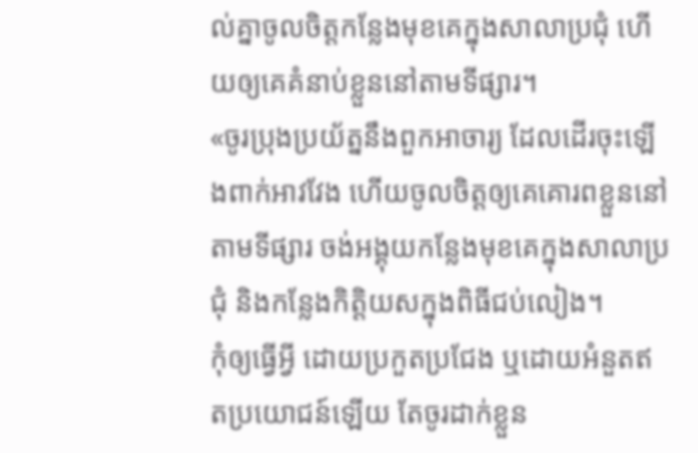ល់គ្នាចូលចិត្តកន្លែងមុខគេក្នុងសាលាប្រជុំ ហើយឲ្យគេគំនាប់ខ្លួននៅតាមទីផ្សារ។
«ចូរប្រុងប្រយ័ត្ននឹងពួកអាចារ្យ ដែលដើរចុះឡើងពាក់អាវវែង ហើយចូលចិត្តឲ្យគេគោរពខ្លួននៅតាមទីផ្សារ ចង់អង្គុយកន្លែងមុខគេក្នុងសាលាប្រជុំ និងកន្លែងកិត្តិយសក្នុងពិធីជប់លៀង។
កុំឲ្យធ្វើអ្វី ដោយប្រកួតប្រជែង ឬដោយអំនួតឥតប្រយោជន៍ឡើយ តែចូរដាក់ខ្លួន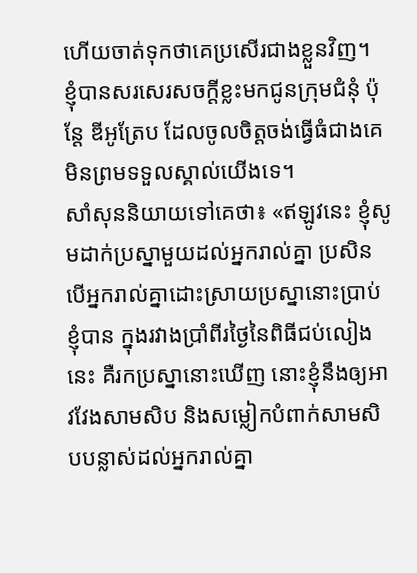ហើយចាត់ទុកថាគេប្រសើរជាងខ្លួនវិញ។
ខ្ញុំបានសរសេរសចក្ដីខ្លះមកជូនក្រុមជំនុំ ប៉ុន្តែ ឌីអូត្រែប ដែលចូលចិត្តចង់ធ្វើធំជាងគេ មិនព្រមទទួលស្គាល់យើងទេ។
សាំសុននិយាយទៅគេថា៖ «ឥឡូវនេះ ខ្ញុំសូមដាក់ប្រស្នាមួយដល់អ្នករាល់គ្នា ប្រសិនបើអ្នករាល់គ្នាដោះស្រាយប្រស្នានោះប្រាប់ខ្ញុំបាន ក្នុងរវាងប្រាំពីរថ្ងៃនៃពិធីជប់លៀងនេះ គឺរកប្រស្នានោះឃើញ នោះខ្ញុំនឹងឲ្យអាវវែងសាមសិប និងសម្លៀកបំពាក់សាមសិបបន្លាស់ដល់អ្នករាល់គ្នា